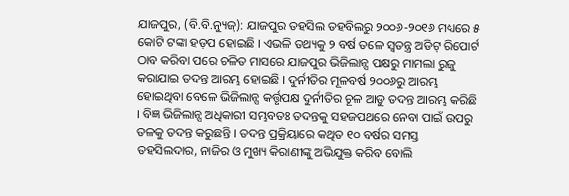ଯାଜପୁର, (ବି.ବି.ନ୍ୟୁଜ୍): ଯାଜପୁର ତହସିଲ ତହବିଲରୁ ୨୦୦୬-୨୦୧୬ ମଧ୍ୟରେ ୫ କୋଟି ଟଙ୍କା ହଡ଼ପ ହୋଇଛି । ଏଭଳି ତଥ୍ୟକୁ ୨ ବର୍ଷ ତଳେ ସ୍ୱତନ୍ତ୍ର ଅଡିଟ୍ ରିପୋର୍ଟ ଠାବ କରିବା ପରେ ଚଳିତ ମାସରେ ଯାଜପୁର ଭିଜିଲାନ୍ସ ପକ୍ଷରୁ ମାମଲା ରୁଜୁ କରାଯାଇ ତଦନ୍ତ ଆରମ୍ଭ ହୋଇଛି । ଦୁର୍ନୀତିର ମୂଳବର୍ଷ ୨୦୦୬ରୁ ଆରମ୍ଭ ହୋଇଥିବା ବେଳେ ଭିଜିଲାନ୍ସ କର୍ତ୍ତୃପକ୍ଷ ଦୁର୍ନୀତିର ଚୂଳ ଆଡୁ ତଦନ୍ତ ଆରମ୍ଭ କରିଛି । ବିଜ୍ଞ ଭିଜିଲାନ୍ସ ଅଧିକାରୀ ସମ୍ଭବତଃ ତଦନ୍ତକୁ ସହଜପଥରେ ନେବା ପାଇଁ ଉପରୁ ତଳକୁ ତଦନ୍ତ କରୁଛନ୍ତି । ତଦନ୍ତ ପ୍ରକ୍ରିୟାରେ କଥିତ ୧୦ ବର୍ଷର ସମସ୍ତ ତହସିଲଦାର, ନାଜିର ଓ ମୁଖ୍ୟ କିରାଣୀଙ୍କୁ ଅଭିଯୁକ୍ତ କରିବ ବୋଲି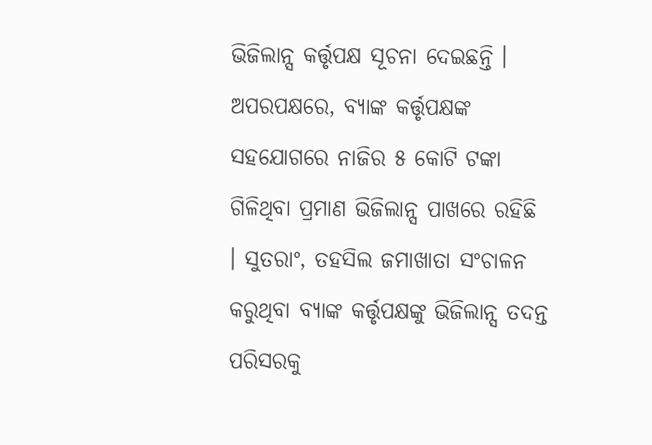ଭିଜିଲାନ୍ସ କର୍ତ୍ତୃପକ୍ଷ ସୂଚନା ଦେଇଛନ୍ତି । ଅପରପକ୍ଷରେ, ବ୍ୟାଙ୍କ କର୍ତ୍ତୃପକ୍ଷଙ୍କ ସହଯୋଗରେ ନାଜିର ୫ କୋଟି ଟଙ୍କା ଗିଳିଥିବା ପ୍ରମାଣ ଭିଜିଲାନ୍ସ ପାଖରେ ରହିଛି । ସୁତରାଂ, ତହସିଲ ଜମାଖାତା ସଂଚାଳନ କରୁଥିବା ବ୍ୟାଙ୍କ କର୍ତ୍ତୃପକ୍ଷଙ୍କୁ ଭିଜିଲାନ୍ସ ତଦନ୍ତ ପରିସରକୁ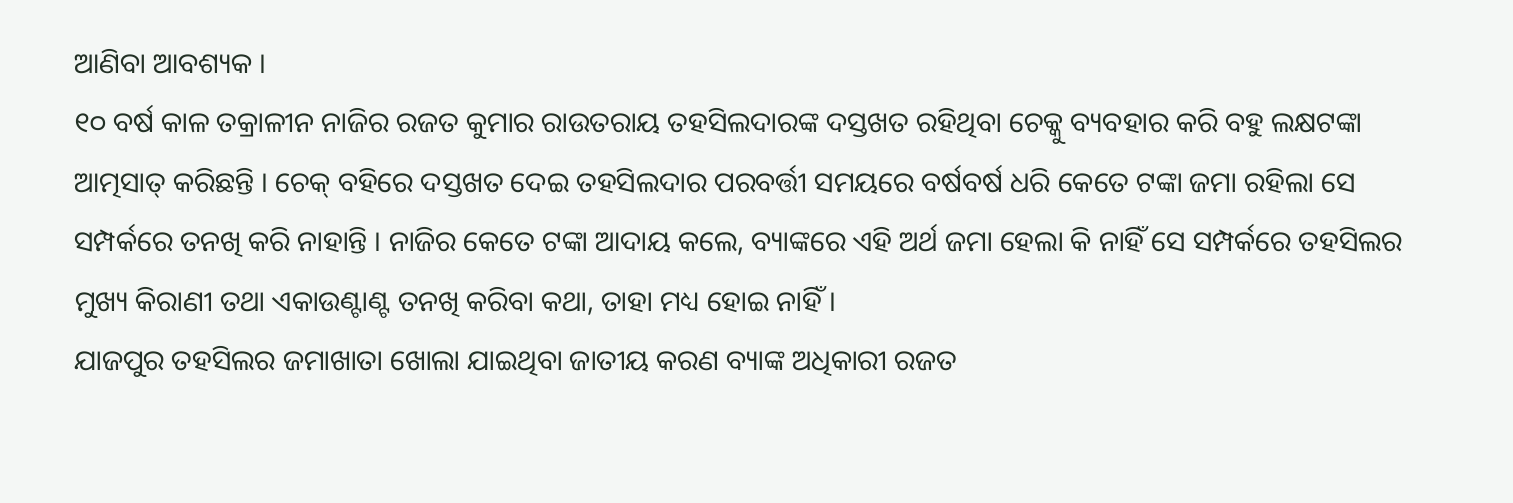ଆଣିବା ଆବଶ୍ୟକ ।
୧୦ ବର୍ଷ କାଳ ତକ୍ରାଳୀନ ନାଜିର ରଜତ କୁମାର ରାଉତରାୟ ତହସିଲଦାରଙ୍କ ଦସ୍ତଖତ ରହିଥିବା ଚେକ୍କୁ ବ୍ୟବହାର କରି ବହୁ ଲକ୍ଷଟଙ୍କା ଆତ୍ମସାତ୍ କରିଛନ୍ତି । ଚେକ୍ ବହିରେ ଦସ୍ତଖତ ଦେଇ ତହସିଲଦାର ପରବର୍ତ୍ତୀ ସମୟରେ ବର୍ଷବର୍ଷ ଧରି କେତେ ଟଙ୍କା ଜମା ରହିଲା ସେ ସମ୍ପର୍କରେ ତନଖି କରି ନାହାନ୍ତି । ନାଜିର କେତେ ଟଙ୍କା ଆଦାୟ କଲେ, ବ୍ୟାଙ୍କରେ ଏହି ଅର୍ଥ ଜମା ହେଲା କି ନାହିଁ ସେ ସମ୍ପର୍କରେ ତହସିଲର ମୁଖ୍ୟ କିରାଣୀ ତଥା ଏକାଉଣ୍ଟାଣ୍ଟ ତନଖି କରିବା କଥା, ତାହା ମଧ୍ୟ ହୋଇ ନାହିଁ ।
ଯାଜପୁର ତହସିଲର ଜମାଖାତା ଖୋଲା ଯାଇଥିବା ଜାତୀୟ କରଣ ବ୍ୟାଙ୍କ ଅଧିକାରୀ ରଜତ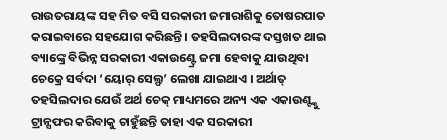ରାଉତରାୟଙ୍କ ସହ ମିତ ବସି ସରକାରୀ ଜମାରାଶିକୁ ତୋଷରପାତ କରାଇବାରେ ସହଯୋଗ କରିଛନ୍ତି । ତହସିଲଦାରଙ୍କ ଦସ୍ତଖତ ଥାଇ ବ୍ୟାଙ୍କ୍ରେ ବିଭିନ୍ନ ସରକାରୀ ଏକାଉଣ୍ଟ୍ରେ ଜମା ହେବାକୁ ଯାଉଥିବା ଚେକ୍ରେ ସର୍ବଦା ‘ୟୋର୍ ସେଲ୍ଫ’ ଲେଖା ଯାଇଥାଏ । ଅର୍ଥାତ୍ ତହସିଲଦାର ଯେଉଁ ଅର୍ଥ ଚେକ୍ ମାଧ୍ୟମରେ ଅନ୍ୟ ଏକ ଏକାଉଣ୍ଟ୍କୁ ଟ୍ରାନ୍ସଫର କରିବାକୁ ଚାହୁଁଛନ୍ତି ତାହା ଏକ ସରକାରୀ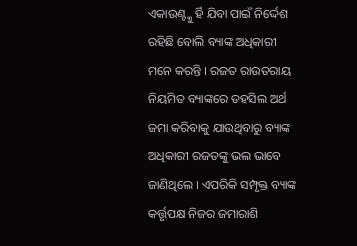ଏକାଉଣ୍ଟ୍କୁ ର୍ହି ଯିବା ପାଇଁ ନିର୍ଦ୍ଦେଶ ରହିଛି ବୋଲି ବ୍ୟାଙ୍କ ଅଧିକାରୀ ମନେ କରନ୍ତି । ରଜତ ରାଉତରାୟ ନିୟମିତ ବ୍ୟାଙ୍କରେ ତହସିଲ ଅର୍ଥ ଜମା କରିବାକୁ ଯାଉଥିବାରୁ ବ୍ୟାଙ୍କ ଅଧିକାରୀ ରଜତଙ୍କୁ ଭଲ ଭାବେ ଜାଣିଥିଲେ । ଏପରିକି ସମ୍ପୃକ୍ତ ବ୍ୟାଙ୍କ କର୍ତ୍ତୃପକ୍ଷ ନିଜର ଜମାରାଶି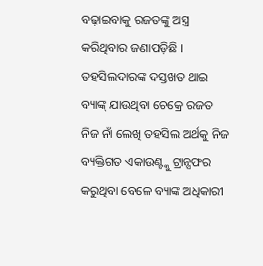ବଢ଼ାଇବାକୁ ରଜତଙ୍କୁ ଅସ୍ତ୍ର କରିଥିବାର ଜଣାପଡ଼ିଛି । ତହସିଲଦାରଙ୍କ ଦସ୍ତଖତ ଥାଇ ବ୍ୟାଙ୍କ୍ ଯାଉଥିବା ଚେକ୍ରେ ରଜତ ନିଜ ନାଁ ଲେଖି ତହସିଲ ଅର୍ଥକୁ ନିଜ ବ୍ୟକ୍ତିଗତ ଏକାଉଣ୍ଟ୍କୁ ଟ୍ରାନ୍ସଫର କରୁଥିବା ବେଳେ ବ୍ୟାଙ୍କ ଅଧିକାରୀ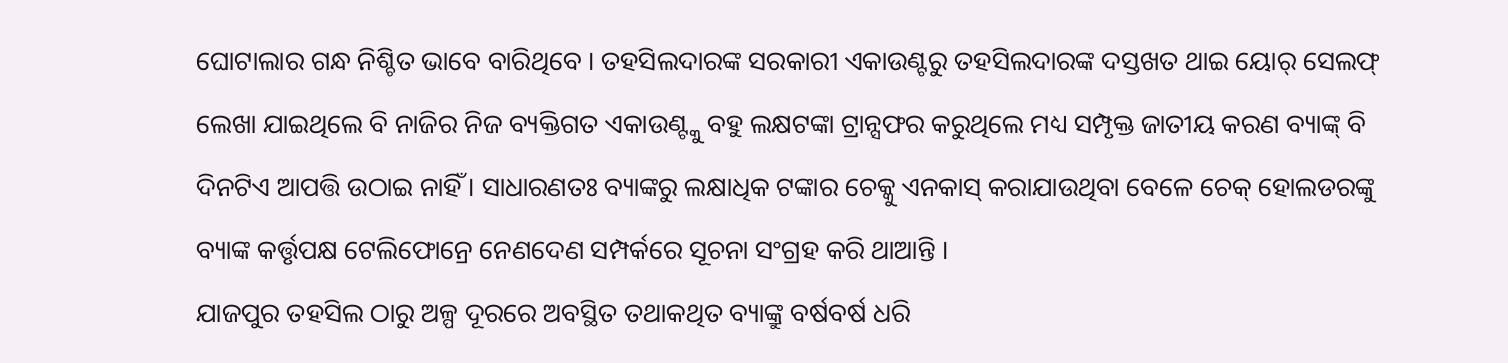ଘୋଟାଲାର ଗନ୍ଧ ନିଶ୍ଚିତ ଭାବେ ବାରିଥିବେ । ତହସିଲଦାରଙ୍କ ସରକାରୀ ଏକାଉଣ୍ଟରୁ ତହସିଲଦାରଙ୍କ ଦସ୍ତଖତ ଥାଇ ୟୋର୍ ସେଲଫ୍ ଲେଖା ଯାଇଥିଲେ ବି ନାଜିର ନିଜ ବ୍ୟକ୍ତିଗତ ଏକାଉଣ୍ଟ୍କୁ ବହୁ ଲକ୍ଷଟଙ୍କା ଟ୍ରାନ୍ସଫର କରୁଥିଲେ ମଧ୍ୟ ସମ୍ପୃକ୍ତ ଜାତୀୟ କରଣ ବ୍ୟାଙ୍କ୍ ବି ଦିନଟିଏ ଆପତ୍ତି ଉଠାଇ ନାହିଁ । ସାଧାରଣତଃ ବ୍ୟାଙ୍କରୁ ଲକ୍ଷାଧିକ ଟଙ୍କାର ଚେକ୍କୁ ଏନକାସ୍ କରାଯାଉଥିବା ବେଳେ ଚେକ୍ ହୋଲଡରଙ୍କୁ ବ୍ୟାଙ୍କ କର୍ତ୍ତୃପକ୍ଷ ଟେଲିଫୋନ୍ରେ ନେଣଦେଣ ସମ୍ପର୍କରେ ସୂଚନା ସଂଗ୍ରହ କରି ଥାଆନ୍ତି ।
ଯାଜପୁର ତହସିଲ ଠାରୁ ଅଳ୍ପ ଦୂରରେ ଅବସ୍ଥିତ ତଥାକଥିତ ବ୍ୟାଙ୍କ୍ରୁ ବର୍ଷବର୍ଷ ଧରି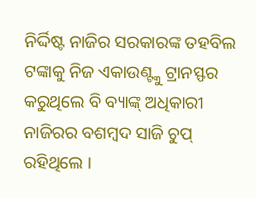ନିର୍ଦ୍ଦିଷ୍ଟ ନାଜିର ସରକାରଙ୍କ ତହବିଲ ଟଙ୍କାକୁ ନିଜ ଏକାଉଣ୍ଟ୍କୁ ଟ୍ରାନସ୍ଫର କରୁଥିଲେ ବି ବ୍ୟାଙ୍କ୍ ଅଧିକାରୀ ନାଜିରର ବଶମ୍ବଦ ସାଜି ଚୁପ୍ ରହିଥିଲେ ।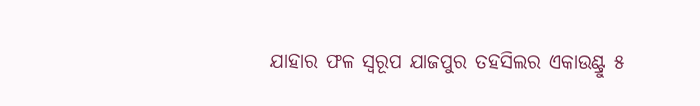ଯାହାର ଫଳ ସ୍ୱରୂପ ଯାଜପୁର ତହସିଲର ଏକାଉଣ୍ଟ୍ରୁ ୫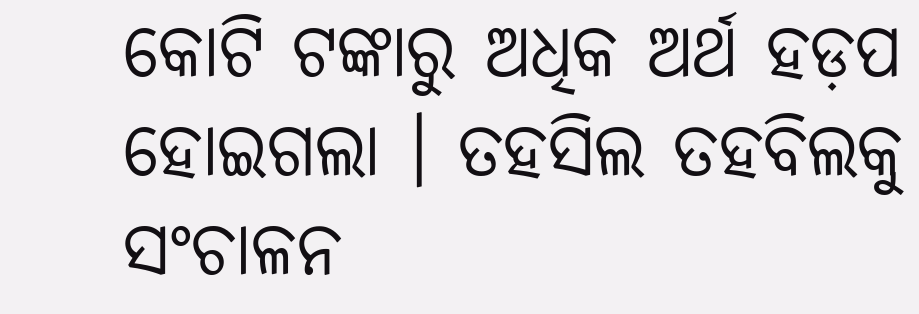କୋଟି ଟଙ୍କାରୁ ଅଧିକ ଅର୍ଥ ହଡ଼ପ ହୋଇଗଲା । ତହସିଲ ତହବିଲକୁ ସଂଚାଳନ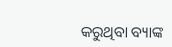କରୁଥିବା ବ୍ୟାଙ୍କ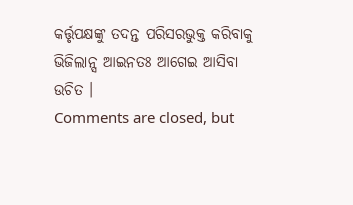କର୍ତ୍ତୃପକ୍ଷଙ୍କୁ ତଦନ୍ତ ପରିସରଭୁକ୍ତ କରିବାକୁ ଭିଜିଲାନ୍ସ ଆଇନତଃ ଆଗେଇ ଆସିବା ଉଚିତ ।
Comments are closed, but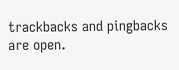trackbacks and pingbacks are open.